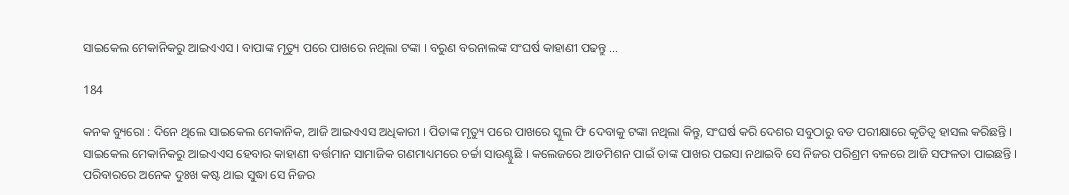ସାଇକେଲ ମେକାନିକରୁ ଆଇଏଏସ । ବାପାଙ୍କ ମୃତ୍ୟୁ ପରେ ପାଖରେ ନଥିଲା ଟଙ୍କା । ବରୁଣ ବରନାଲଙ୍କ ସଂଘର୍ଷ କାହାଣୀ ପଢନ୍ତୁ …

184

କନକ ବ୍ୟୁରୋ : ଦିନେ ଥିଲେ ସାଇକେଲ ମେକାନିକ, ଆଜି ଆଇଏଏସ ଅଧିକାରୀ । ପିତାଙ୍କ ମୃତ୍ୟୁ ପରେ ପାଖରେ ସ୍କୁଲ ଫି ଦେବାକୁ ଟଙ୍କା ନଥିଲା କିନ୍ତୁ, ସଂଘର୍ଷ କରି ଦେଶର ସବୁଠାରୁ ବଡ ପରୀକ୍ଷାରେ କୃତିତ୍ୱ ହାସଲ କରିଛନ୍ତି । ସାଇକେଲ ମେକାନିକରୁ ଆଇଏଏସ ହେବାର କାହାଣୀ ବର୍ତ୍ତମାନ ସାମାଜିକ ଗଣମାଧ୍ୟମରେ ଚର୍ଚ୍ଚା ସାଉଣ୍ଟୁଛି । କଲେଜରେ ଆଡମିଶନ ପାଇଁ ତାଙ୍କ ପାଖର ପଇସା ନଥାଇବି ସେ ନିଜର ପରିଶ୍ରମ ବଳରେ ଆଜି ସଫଳତା ପାଇଛନ୍ତି । ପରିବାରରେ ଅନେକ ଦୁଃଖ କଷ୍ଟ ଥାଇ ସୁଦ୍ଧା ସେ ନିଜର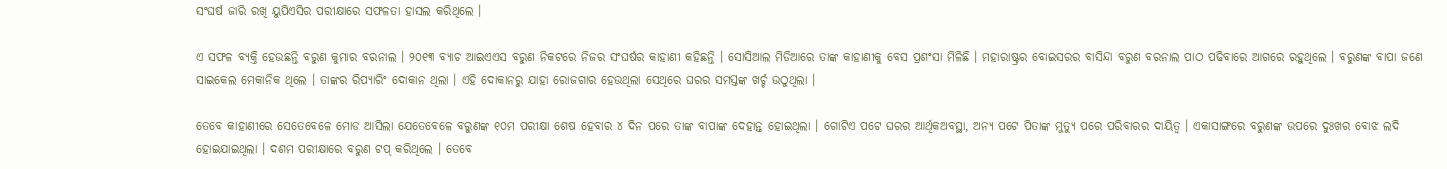ସଂଘର୍ଷ ଜାରି ରଖି ୟୁପିଏସିର ପରୀକ୍ଷାରେ ସଫଳତା ହାସଲ କରିଥିଲେ ।

ଏ ସଫଳ ବ୍ୟକ୍ତି ହେଉଛନ୍ତି ବରୁଣ କୁମାର ବରନାଲ । ୨୦୧୩ ବ୍ୟାଚ ଆଇଏଏସ ବରୁଣ ନିକଟରେ ନିଜର ସଂଘର୍ଷର କାହାଣୀ କହିଛନ୍ତି । ସୋସିଆଲ ମିଡିଆରେ ତାଙ୍କ କାହାଣୀକୁ ବେସ ପ୍ରଶଂସା ମିଳିଛି । ମହାରାଷ୍ଟ୍ରର ବୋଇସରର ବାସିନ୍ଦା ବରୁଣ ବରନାଲ ପାଠ ପଢିବାରେ ଆଗରେ ରହୁଥିଲେ । ବରୁଣଙ୍କ ବାପା ଜଣେ ସାଇକେଲ ମେକାନିକ ଥିଲେ । ତାଙ୍କର ରିପ୍ୟାରିଂ ଦୋକାନ ଥିଲା । ଏହି ଦୋକାନରୁ ଯାହା ରୋଜଗାର ହେଉଥିଲା ସେଥିରେ ଘରର ସମସ୍ତଙ୍କ ଖର୍ଚ୍ଚ ଉଠୁଥିଲା ।

ତେବେ କାହାଣୀରେ ସେତେବେଳେ ମୋଡ ଆସିଲା ଯେତେବେଳେ ବରୁଣଙ୍କ ୧୦ମ ପରୀକ୍ଷା ଶେଷ ହେବାର ୪ ଦିନ ପରେ ତାଙ୍କ ବାପାଙ୍କ ଦେହାନ୍ତ ହୋଇଥିଲା । ଗୋଟିଏ ପଟେ ଘରର ଆର୍ଥିକଅବସ୍ଥା, ଅନ୍ୟ ପଟେ ପିତାଙ୍କ ମୁତ୍ୟୁ ପରେ ପରିବାରର ଦାୟିତ୍ୱ । ଏକାସାଙ୍ଗରେ ବରୁଣଙ୍କ ଉପରେ ଦୁଃଖର ବୋଝ ଲଦି ହୋଇଯାଇଥିଲା । ଦଶମ ପରୀକ୍ଷାରେ ବରୁଣ ଟପ୍ କରିଥିଲେ । ତେବେ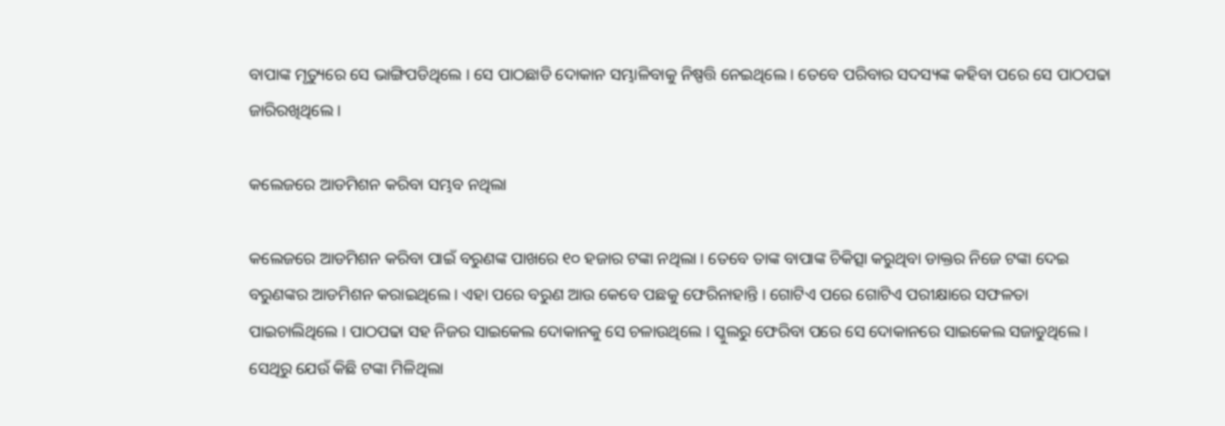ବାପାଙ୍କ ମୃତ୍ୟୁରେ ସେ ଭାଙ୍ଗିପଡିଥିଲେ । ସେ ପାଠଛାଡି ଦୋକାନ ସମ୍ଭାଳିବାକୁ ନିଷ୍ପତ୍ତି ନେଇଥିଲେ । ତେବେ ପରିବାର ସଦସ୍ୟଙ୍କ କହିବା ପରେ ସେ ପାଠପଢା ଜାରିରଖିଥିଲେ ।

କଲେଜରେ ଆଡମିଶନ କରିବା ସମ୍ଭବ ନଥିଲା

କଲେଜରେ ଆଡମିଶନ କରିବା ପାଇଁ ବରୁଣଙ୍କ ପାଖରେ ୧୦ ହଜାର ଟଙ୍କା ନଥିଲା । ତେବେ ତାଙ୍କ ବାପାଙ୍କ ଚିକିତ୍ସା କରୁଥିବା ଡାକ୍ତର ନିଜେ ଟଙ୍କା ଦେଇ ବରୁଣଙ୍କର ଆଡମିଶନ କରାଇଥିଲେ । ଏହା ପରେ ବରୁଣ ଆଉ କେବେ ପଛକୁ ଫେରିନାହାନ୍ତି । ଗୋଟିଏ ପରେ ଗୋଟିଏ ପରୀକ୍ଷାରେ ସଫଳତା ପାଇଚାଲିଥିଲେ । ପାଠପଢା ସହ ନିଜର ସାଇକେଲ ଦୋକାନକୁ ସେ ଚଳାଉଥିଲେ । ସ୍କୁଲରୁ ଫେରିବା ପରେ ସେ ଦୋକାନରେ ସାଇକେଲ ସଜାଡୁଥିଲେ । ସେଥିରୁ ଯେଉଁ କିଛି ଟଙ୍କା ମିଳିଥିଲା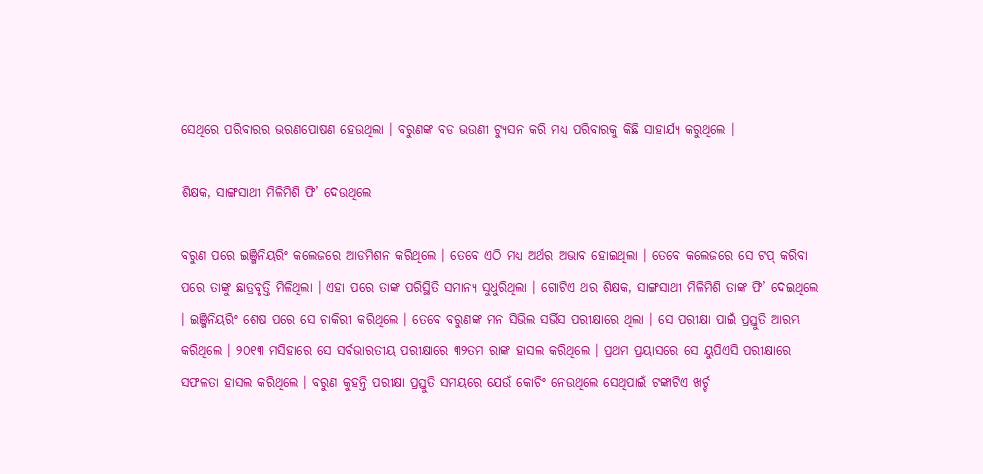ସେଥିରେ ପରିବାରର ଭରଣପୋଷଣ ହେଉଥିଲା । ବରୁଣଙ୍କ ବଡ ଭଉଣୀ ଟ୍ୟୁସନ କରି ମଧ୍ୟ ପରିବାରକୁ କିଛି ସାହାର୍ଯ୍ୟ କରୁଥିଲେ ।

ଶିକ୍ଷକ, ସାଙ୍ଗସାଥୀ ମିଳିମିଶି ଫି’ ଦେଉଥିଲେ

ବରୁଣ ପରେ ଇଞ୍ଜିନିୟରିଂ କଲେଜରେ ଆଡମିଶନ କରିଥିଲେ । ତେବେ ଏଠି ମଧ୍ୟ ଅର୍ଥର ଅଭାବ ହୋଇଥିଲା । ତେବେ କଲେଜରେ ସେ ଟପ୍ କରିବା ପରେ ତାଙ୍କୁ ଛାତ୍ରବୃତ୍ତି ମିଳିଥିଲା । ଏହା ପରେ ତାଙ୍କ ପରିସ୍ଥିତି ସମାନ୍ୟ ସୁଧୁରିଥିଲା । ଗୋଟିଏ ଥର ଶିକ୍ଷକ, ସାଙ୍ଗସାଥୀ ମିଳିମିଶି ତାଙ୍କ ଫି’ ଦେଇଥିଲେ । ଇଞ୍ଜିନିୟରିଂ ଶେଷ ପରେ ସେ ଚାକିରୀ କରିଥିଲେ । ତେବେ ବରୁଣଙ୍କ ମନ ସିଭିଲ ସର୍ଭିସ ପରୀକ୍ଷାରେ ଥିଲା । ସେ ପରୀକ୍ଷା ପାଇଁ ପ୍ରସ୍ତୁତି ଆରମ୍ଭ କରିଥିଲେ । ୨୦୧୩ ମସିହାରେ ସେ ସର୍ବଭାରତୀୟ ପରୀକ୍ଷାରେ ୩୨ତମ ରାଙ୍କ ହାସଲ କରିଥିଲେ । ପ୍ରଥମ ପ୍ରୟାସରେ ସେ ୟୁପିଏସି ପରୀକ୍ଷାରେ ସଫଳତା ହାସଲ କରିଥିଲେ । ବରୁଣ କୁହନ୍ତି ପରୀକ୍ଷା ପ୍ରସ୍ତୁତି ସମୟରେ ଯେଉଁ କୋଚିଂ ନେଉଥିଲେ ସେଥିପାଇଁ ଟଙ୍କାଟିଏ ଖର୍ଚ୍ଚ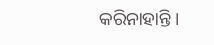କରିନାହାନ୍ତି ।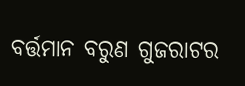ବର୍ତ୍ତମାନ ବରୁଣ ଗୁଜରାଟର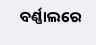ବର୍ଣ୍ଣାଲରେ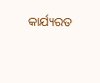କାର୍ଯ୍ୟରତ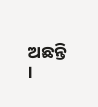ଅଛନ୍ତି ।